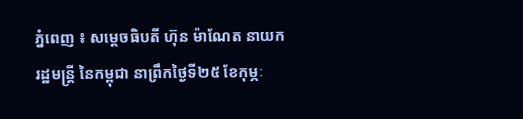ភ្នំពេញ ៖ សម្តេចធិបតី ហ៊ុន ម៉ាណែត នាយករដ្ឋមន្ត្រី នៃកម្ពុជា នាព្រឹកថ្ងៃទី២៥ ខែកុម្ភៈ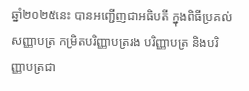ឆ្នាំ២០២៥នេះ បានអញ្ជើញជាអធិបតី ក្នុងពិធីប្រគល់សញ្ញាបត្រ កម្រិតបរិញ្ញាបត្ររង បរិញ្ញាបត្រ និងបរិញ្ញាបត្រជា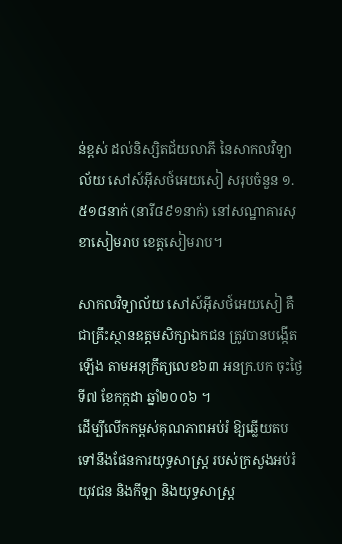ន់ខ្ពស់ ដល់និស្សិតជ័យលាភី នៃសាកលវិទ្យាល័យ សៅស៍អ៊ីសថ៍អេយសៀ សរុបចំនួន ១.៥១៨នាក់ (នារី៨៩១នាក់) នៅសណ្ឋាគារសុខាសៀមរាប ខេត្តសៀមរាប។

សាកលវិទ្យាល័យ សៅស៍អ៊ីសថ៍អេយសៀ គឺជាគ្រឹះស្ថានឧត្តមសិក្សាឯកជន ត្រូវបានបង្កើតឡើង តាមអនុក្រឹត្យលេខ៦៣ អនក្រ.បក ចុះថ្ងៃទី៧ ខែកក្កដា ឆ្នាំ២០០៦ ។
ដើម្បីលើកកម្ពស់គុណភាពអប់រំ ឱ្យឆ្លើយតបទៅនឹងផែនការយុទ្ធសាស្រ្ត របស់ក្រសួងអប់រំ យុវជន និងកីឡា និងយុទ្ធសាស្រ្ត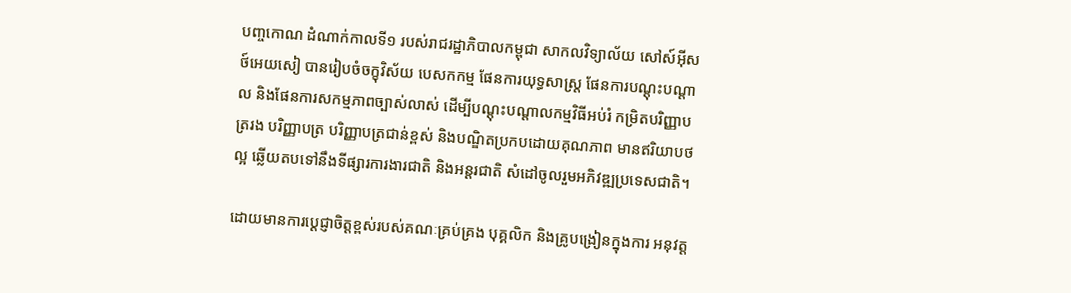បញ្ចកោណ ដំណាក់កាលទី១ របស់រាជរដ្ឋាភិបាលកម្ពុជា សាកលវិទ្យាល័យ សៅស៍អ៊ីសថ៍អេយសៀ បានរៀបចំចក្ខុវិស័យ បេសកកម្ម ផែនការយុទ្ធសាស្ត្រ ផែនការបណ្តុះបណ្តាល និងផែនការសកម្មភាពច្បាស់លាស់ ដើម្បីបណ្ដុះបណ្ដាលកម្មវិធីអប់រំ កម្រិតបរិញ្ញាបត្ររង បរិញ្ញាបត្រ បរិញ្ញាបត្រជាន់ខ្ពស់ និងបណ្ឌិតប្រកបដោយគុណភាព មានឥរិយាបថល្អ ឆ្លើយតបទៅនឹងទីផ្សារការងារជាតិ និងអន្តរជាតិ សំដៅចូលរួមអភិវឌ្ឍប្រទេសជាតិ។

ដោយមានការប្តេជ្ញាចិត្តខ្ពស់របស់គណៈគ្រប់គ្រង បុគ្គលិក និងគ្រូបង្រៀនក្នុងការ អនុវត្ត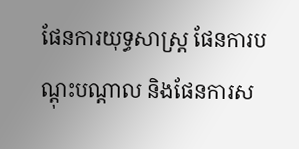ផែនការយុទ្ធសាស្ត្រ ផែនការបណ្តុះបណ្តាល និងផែនការស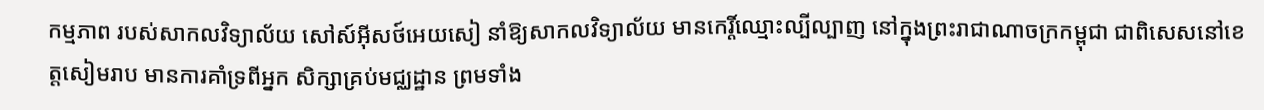កម្មភាព របស់សាកលវិទ្យាល័យ សៅស៍អ៊ីសថ៍អេយសៀ នាំឱ្យសាកលវិទ្យាល័យ មានកេរ្តិ៍ឈ្មោះល្បីល្បាញ នៅក្នុងព្រះរាជាណាចក្រកម្ពុជា ជាពិសេសនៅខេត្តសៀមរាប មានការគាំទ្រពីអ្នក សិក្សាគ្រប់មជ្ឈដ្ឋាន ព្រមទាំង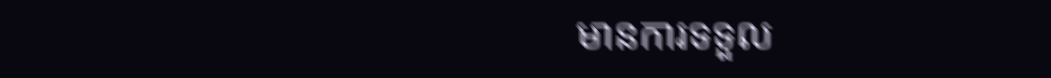មានការទទួល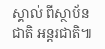ស្គាល់ ពីស្ថាប័នជាតិ អន្តរជាតិ៕